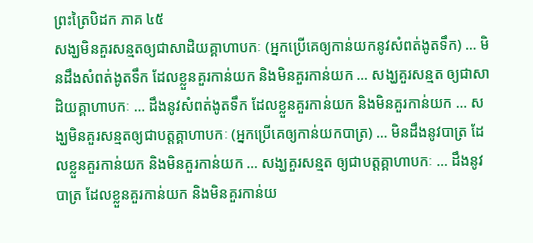ព្រះត្រៃបិដក ភាគ ៤៥
សង្ឃមិនគួរសន្មតឲ្យជាសាដិយគ្គាហាបកៈ (អ្នកប្រើគេឲ្យកាន់យកនូវសំពត់ងូតទឹក) … មិនដឹងសំពត់ងូតទឹក ដែលខ្លួនគួរកាន់យក និងមិនគួរកាន់យក … សង្ឃគួរសន្មត ឲ្យជាសាដិយគ្គាហាបកៈ … ដឹងនូវសំពត់ងូតទឹក ដែលខ្លួនគួរកាន់យក និងមិនគួរកាន់យក … សង្ឃមិនគួរសន្មតឲ្យជាបត្តគ្គាហាបកៈ (អ្នកប្រើគេឲ្យកាន់យកបាត្រ) … មិនដឹងនូវបាត្រ ដែលខ្លួនគួរកាន់យក និងមិនគួរកាន់យក … សង្ឃគួរសន្មត ឲ្យជាបត្តគ្គាហាបកៈ … ដឹងនូវបាត្រ ដែលខ្លួនគួរកាន់យក និងមិនគួរកាន់យ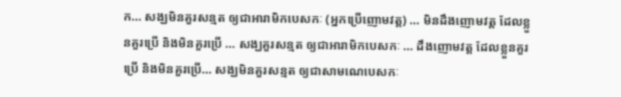ក… សង្ឃមិនគួរសន្មត ឲ្យជាអារាមិកបេសកៈ (អ្នកប្រើញោមវត្ត) … មិនដឹងញោមវត្ត ដែលខ្លួនគួរប្រើ និងមិនគួរប្រើ … សង្ឃគួរសន្មត ឲ្យជាអារាមិកបេសកៈ … ដឹងញោមវត្ត ដែលខ្លួនគួរប្រើ និងមិនគួរប្រើ… សង្ឃមិនគួរសន្មត ឲ្យជាសាមណេបេសកៈ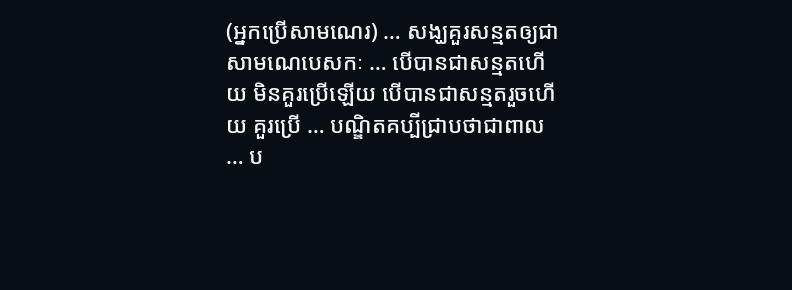(អ្នកប្រើសាមណេរ) … សង្ឃគួរសន្មតឲ្យជាសាមណេបេសកៈ … បើបានជាសន្មតហើយ មិនគួរប្រើឡើយ បើបានជាសន្មតរួចហើយ គួរប្រើ … បណ្ឌិតគប្បីជ្រាបថាជាពាល … ប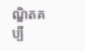ណ្ឌិតគប្បី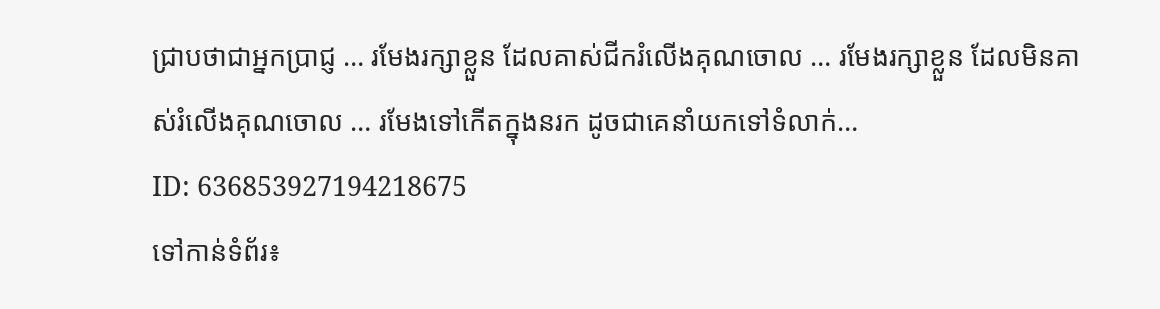ជ្រាបថាជាអ្នកប្រាជ្ញ … រមែងរក្សាខ្លួន ដែលគាស់ជីករំលើងគុណចោល … រមែងរក្សាខ្លួន ដែលមិនគាស់រំលើងគុណចោល … រមែងទៅកើតក្នុងនរក ដូចជាគេនាំយកទៅទំលាក់…
ID: 636853927194218675
ទៅកាន់ទំព័រ៖